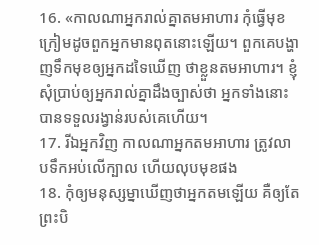16. «កាលណាអ្នករាល់គ្នាតមអាហារ កុំធ្វើមុខក្រៀមដូចពួកអ្នកមានពុតនោះឡើយ។ ពួកគេបង្ហាញទឹកមុខឲ្យអ្នកដទៃឃើញ ថាខ្លួនតមអាហារ។ ខ្ញុំសុំប្រាប់ឲ្យអ្នករាល់គ្នាដឹងច្បាស់ថា អ្នកទាំងនោះបានទទួលរង្វាន់របស់គេហើយ។
17. រីឯអ្នកវិញ កាលណាអ្នកតមអាហារ ត្រូវលាបទឹកអប់លើក្បាល ហើយលុបមុខផង
18. កុំឲ្យមនុស្សម្នាឃើញថាអ្នកតមឡើយ គឺឲ្យតែព្រះបិ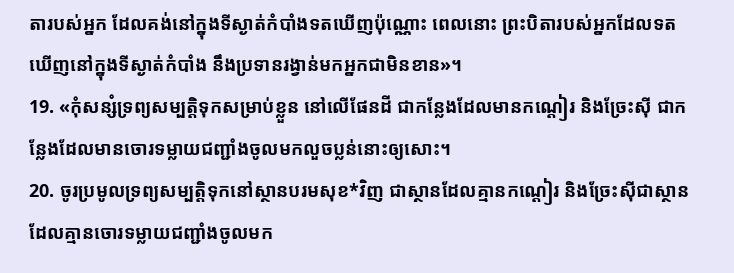តារបស់អ្នក ដែលគង់នៅក្នុងទីស្ងាត់កំបាំងទតឃើញប៉ុណ្ណោះ ពេលនោះ ព្រះបិតារបស់អ្នកដែលទតឃើញនៅក្នុងទីស្ងាត់កំបាំង នឹងប្រទានរង្វាន់មកអ្នកជាមិនខាន»។
19. «កុំសន្សំទ្រព្យសម្បត្តិទុកសម្រាប់ខ្លួន នៅលើផែនដី ជាកន្លែងដែលមានកណ្ដៀរ និងច្រែះស៊ី ជាកន្លែងដែលមានចោរទម្លាយជញ្ជាំងចូលមកលួចប្លន់នោះឲ្យសោះ។
20. ចូរប្រមូលទ្រព្យសម្បត្តិទុកនៅស្ថានបរមសុខ*វិញ ជាស្ថានដែលគ្មានកណ្ដៀរ និងច្រែះស៊ីជាស្ថានដែលគ្មានចោរទម្លាយជញ្ជាំងចូលមក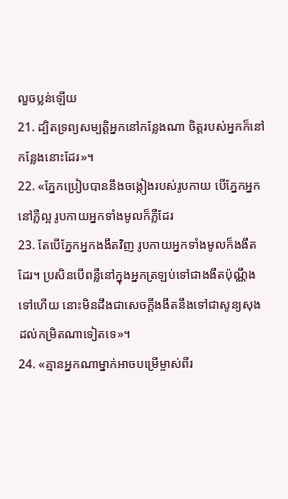លួចប្លន់ឡើយ
21. ដ្បិតទ្រព្យសម្បត្តិអ្នកនៅកន្លែងណា ចិត្តរបស់អ្នកក៏នៅកន្លែងនោះដែរ»។
22. «ភ្នែកប្រៀបបាននឹងចង្កៀងរបស់រូបកាយ បើភ្នែកអ្នកនៅភ្លឺល្អ រូបកាយអ្នកទាំងមូលក៏ភ្លឺដែរ
23. តែបើភ្នែកអ្នកងងឹតវិញ រូបកាយអ្នកទាំងមូលក៏ងងឹតដែរ។ ប្រសិនបើពន្លឺនៅក្នុងអ្នកត្រឡប់ទៅជាងងឹតប៉ុណ្ណឹងទៅហើយ នោះមិនដឹងជាសេចក្ដីងងឹតនឹងទៅជាសូន្យសុង ដល់កម្រិតណាទៀតទេ»។
24. «គ្មានអ្នកណាម្នាក់អាចបម្រើម្ចាស់ពីរ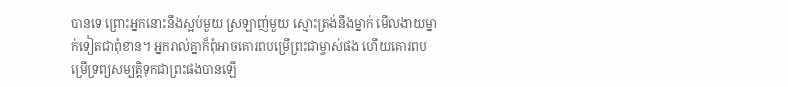បានទេ ព្រោះអ្នកនោះនឹងស្អប់មួយ ស្រឡាញ់មួយ ស្មោះត្រង់នឹងម្នាក់ មើលងាយម្នាក់ទៀតជាពុំខាន។ អ្នករាល់គ្នាក៏ពុំអាចគោរពបម្រើព្រះជាម្ចាស់ផង ហើយគោរពបម្រើទ្រព្យសម្បត្តិទុកជាព្រះផងបានឡើ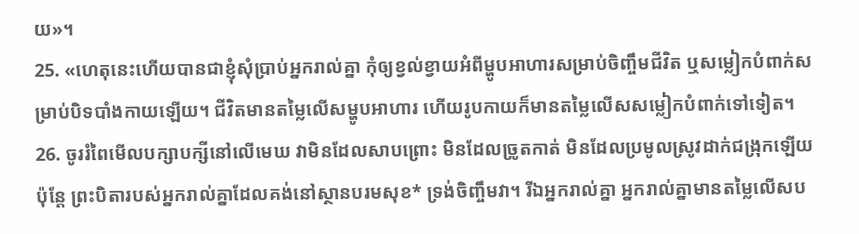យ»។
25. «ហេតុនេះហើយបានជាខ្ញុំសុំប្រាប់អ្នករាល់គ្នា កុំឲ្យខ្វល់ខ្វាយអំពីម្ហូបអាហារសម្រាប់ចិញ្ចឹមជីវិត ឬសម្លៀកបំពាក់សម្រាប់បិទបាំងកាយឡើយ។ ជីវិតមានតម្លៃលើសម្ហូបអាហារ ហើយរូបកាយក៏មានតម្លៃលើសសម្លៀកបំពាក់ទៅទៀត។
26. ចូររំពៃមើលបក្សាបក្សីនៅលើមេឃ វាមិនដែលសាបព្រោះ មិនដែលច្រូតកាត់ មិនដែលប្រមូលស្រូវដាក់ជង្រុកឡើយ ប៉ុន្តែ ព្រះបិតារបស់អ្នករាល់គ្នាដែលគង់នៅស្ថានបរមសុខ* ទ្រង់ចិញ្ចឹមវា។ រីឯអ្នករាល់គ្នា អ្នករាល់គ្នាមានតម្លៃលើសប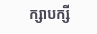ក្សាបក្សី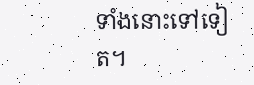ទាំងនោះទៅទៀត។